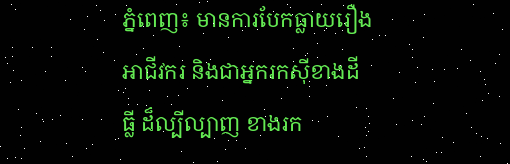ភ្នំពេញ៖ មានការបែកធ្លាយរឿងអាជីវករ និងជាអ្នករកស៊ីខាងដីធ្លី ដ៏ល្បីល្បាញ ខាងរក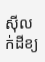ស៊ីលក់ដីខ្យ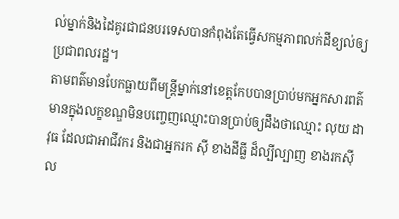ល់ម្នាក់និងដៃគូរជាជនបរទេសបានកំពុងតែធ្វើសកម្មភាពលក់ដីខ្យល់ឲ្យប្រជាពលរដ្ឋ។
តាមពត៌មានបែកធ្លាយពីមន្ត្រីម្នាក់នៅខេត្តកែបបានប្រាប់មកអ្នកសារពត៌មានក្នុងលក្ខខណ្ឌមិនបញ្ចេញឈ្មោះបានប្រាប់ឲ្យដឹងថាឈ្មោះ លុយ ដាវុធ ដែលជាអាជីវករ និងជាអ្នករក ស៊ី ខាងដីធ្លី ដ៏ល្បីល្បាញ ខាងរកស៊ីល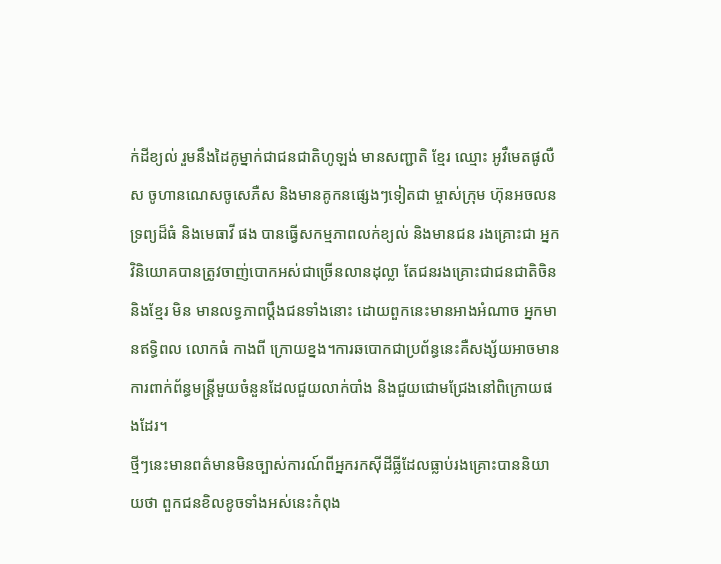ក់ដីខ្យល់ រួមនឹងដៃគូម្នាក់ជាជនជាតិហូឡង់ មានសញ្ជាតិ ខ្មែរ ឈ្មោះ អូវឺមេតផូលឺស ចូហានណេសចូសេភឺស និងមានគូកនផ្សេងៗទៀតជា ម្ចាស់ក្រុម ហ៊ុនអចលនទ្រព្យដ៏ធំ និងមេធាវី ផង បានធ្វើសកម្មភាពលក់ខ្យល់ និងមានជន រងគ្រោះជា អ្នក វិនិយោគបានត្រូវចាញ់បោកអស់ជាច្រើនលានដុល្លា តែជនរងគ្រោះជាជនជាតិចិន និងខ្មែរ មិន មានលទ្ធភាពប្តឹងជនទាំងនោះ ដោយពួកនេះមានអាងអំណាច អ្នកមានឥទ្ធិពល លោកធំ កាងពី ក្រោយខ្នង។ការឆបោកជាប្រព័ន្ធនេះគឺសង្ស័យអាចមានការពាក់ព័ន្ធមន្រ្តីមួយចំនួនដែលជួយលាក់បាំង និងជួយជោមជ្រែងនៅពិក្រោយផងដែរ។
ថ្មីៗនេះមានពត៌មានមិនច្បាស់ការណ៍ពីអ្នករកស៊ីដីធ្លីដែលធ្លាប់រងគ្រោះបាននិយាយថា ពួកជនខិលខូចទាំងអស់នេះកំពុង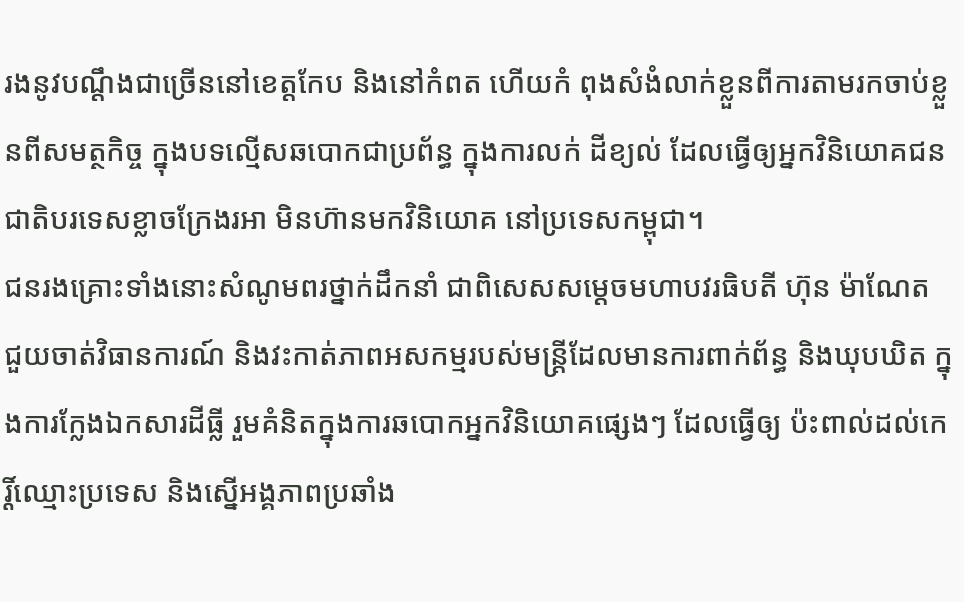រងនូវបណ្តឹងជាច្រើននៅខេត្តកែប និងនៅកំពត ហើយកំ ពុងសំងំលាក់ខ្លួនពីការតាមរកចាប់ខ្លួនពីសមត្ថកិច្ច ក្នុងបទល្មើសឆបោកជាប្រព័ន្ធ ក្នុងការលក់ ដីខ្យល់ ដែលធ្វើឲ្យអ្នកវិនិយោគជនជាតិបរទេសខ្លាចក្រែងរអា មិនហ៊ានមកវិនិយោគ នៅប្រទេសកម្ពុជា។
ជនរងគ្រោះទាំងនោះសំណូមពរថ្នាក់ដឹកនាំ ជាពិសេសសម្តេចមហាបវរធិបតី ហ៊ុន ម៉ាណែត ជួយចាត់វិធានការណ៍ និងវះកាត់ភាពអសកម្មរបស់មន្ត្រីដែលមានការពាក់ព័ន្ធ និងឃុបឃិត ក្នុងការក្លែងឯកសារដីធ្លី រួមគំនិតក្នុងការឆបោកអ្នកវិនិយោគផ្សេងៗ ដែលធ្វើឲ្យ ប៉ះពាល់ដល់កេរ្តិ៍ឈ្មោះប្រទេស និងស្នើអង្គភាពប្រឆាំង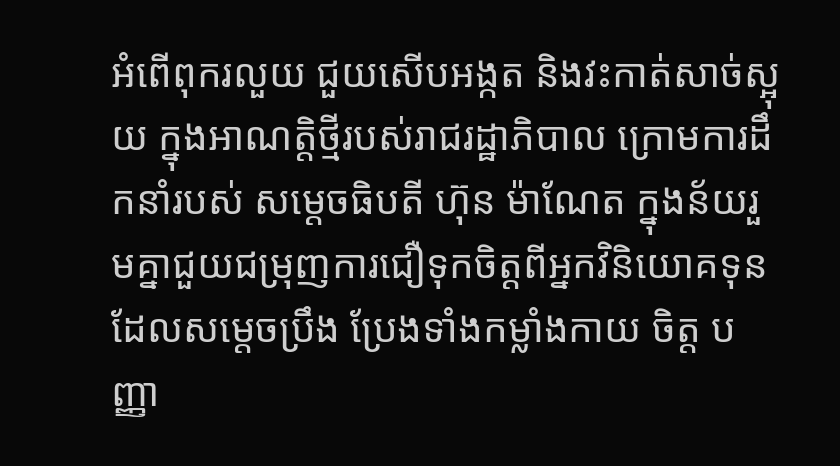អំពើពុករលួយ ជួយសើបអង្កត និងវះកាត់សាច់ស្អុយ ក្នុងអាណត្តិថ្មីរបស់រាជរដ្ឋាភិបាល ក្រោមការដឹកនាំរបស់ សម្តេចធិបតី ហ៊ុន ម៉ាណែត ក្នុងន័យរួមគ្នាជួយជម្រុញការជឿទុកចិត្តពីអ្នកវិនិយោគទុន ដែលសម្តេចប្រឹង ប្រែងទាំងកម្លាំងកាយ ចិត្ត បញ្ញា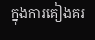ក្នុងការគៀងគរ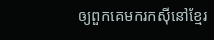ឲ្យពួកគេមករកស៊ីនៅខ្មែរ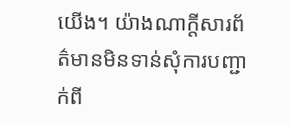យើង។ យ៉ាងណាក្តីសារព័ត៌មានមិនទាន់សុំការបញ្ជាក់ពី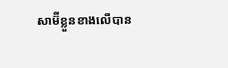សាម៊ីខ្លួនខាងលើបាន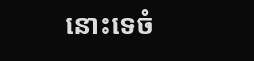នោះទេចំ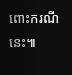ពោះករណីនេះ៕